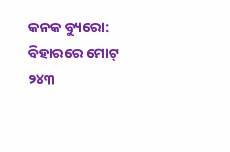କନକ ବ୍ୟୁରୋ:  ବିହାରରେ ମୋଟ୍ ୨୪୩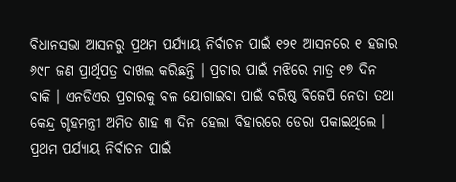ବିଧାନସଭା ଆସନରୁ ପ୍ରଥମ ପର୍ଯ୍ୟାୟ ନିର୍ବାଚନ ପାଇଁ ୧୨୧ ଆସନରେ ୧ ହଜାର ୬୯୮ ଜଣ ପ୍ରାର୍ଥିପତ୍ର ଦାଖଲ କରିଛନ୍ତି । ପ୍ରଚାର ପାଇଁ ମଝିରେ ମାତ୍ର ୧୭ ଦିନ ବାକି । ଏନଡିଏର ପ୍ରଚାରକୁ ବଳ ଯୋଗାଇବା ପାଇଁ ବରିଷ୍ଠ ବିଜେପି ନେତା ତଥା କେନ୍ଦ୍ର ଗୃହମନ୍ତ୍ରୀ ଅମିତ ଶାହ ୩ ଦିନ ହେଲା ବିହାରରେ ଡେରା ପକାଇଥିଲେ । ପ୍ରଥମ ପର୍ଯ୍ୟାୟ ନିର୍ବାଚନ ପାଇଁ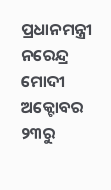ପ୍ରଧାନମନ୍ତ୍ରୀ ନରେନ୍ଦ୍ର ମୋଦୀ  ଅକ୍ଟୋବର ୨୩ରୁ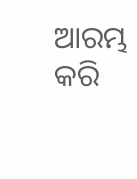ଆରମ୍ଭ କରି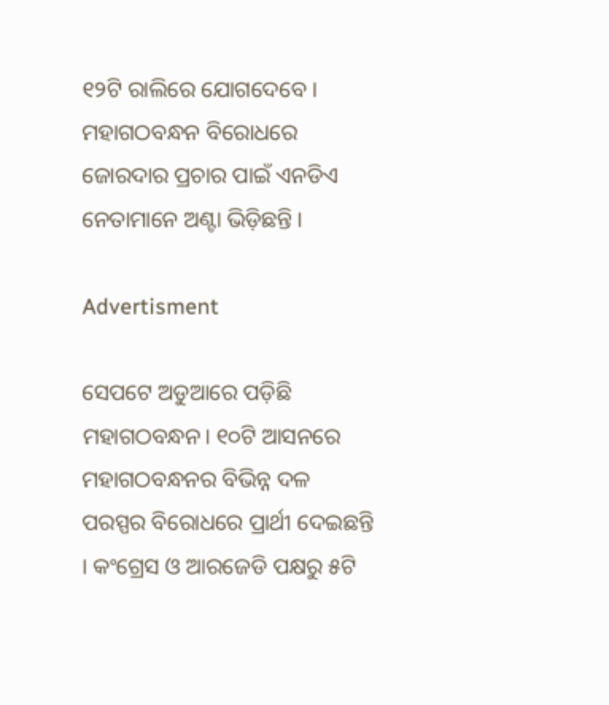୧୨ଟି ରାଲିରେ ଯୋଗଦେବେ ।  ମହାଗଠବନ୍ଧନ ବିରୋଧରେ ଜୋରଦାର ପ୍ରଚାର ପାଇଁ ଏନଡିଏ ନେତାମାନେ ଅଣ୍ଟା ଭିଡ଼ିଛନ୍ତି ।

Advertisment

ସେପଟେ ଅଡୁଆରେ ପଡ଼ିଛି ମହାଗଠବନ୍ଧନ। ୧୦ଟି ଆସନରେ ମହାଗଠବନ୍ଧନର ବିଭିନ୍ନ ଦଳ ପରସ୍ପର ବିରୋଧରେ ପ୍ରାର୍ଥୀ ଦେଇଛନ୍ତି । କଂଗ୍ରେସ ଓ ଆରଜେଡି ପକ୍ଷରୁ ୫ଟି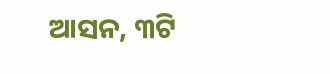ଆସନ, ୩ଟି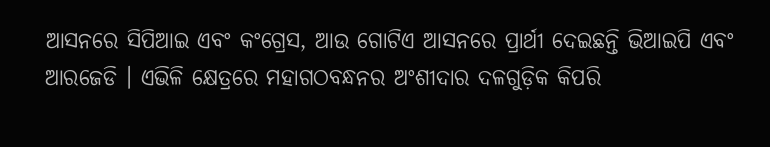ଆସନରେ ସିପିଆଇ ଏବଂ କଂଗ୍ରେସ, ଆଉ ଗୋଟିଏ ଆସନରେ ପ୍ରାର୍ଥୀ ଦେଇଛନ୍ତି ଭିଆଇପି ଏବଂ  ଆରଜେଡି । ଏଭିଳି କ୍ଷେତ୍ରରେ ମହାଗଠବନ୍ଧନର ଅଂଶୀଦାର ଦଳଗୁଡ଼ିକ କିପରି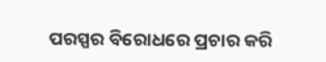ପରସ୍ପର ବିରୋଧରେ ପ୍ରଚାର କରି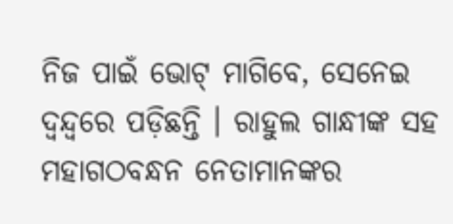ନିଜ ପାଇଁ ଭୋଟ୍ ମାଗିବେ, ସେନେଇ ଦ୍ୱନ୍ଦ୍ବରେ ପଡ଼ିଛନ୍ତି । ରାହୁଲ ଗାନ୍ଧୀଙ୍କ ସହ ମହାଗଠବନ୍ଧନ ନେତାମାନଙ୍କର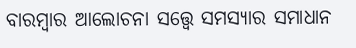ବାରମ୍ବାର ଆଲୋଚନା ସତ୍ତ୍ୱେ ସମସ୍ୟାର ସମାଧାନ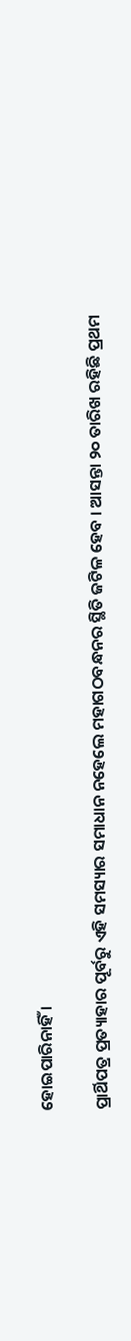ହୋଇପାରିନାହିଁ ।

ପ୍ରାର୍ଥିପତ୍ର ପ୍ରତ୍ୟାହାର ପୂର୍ବରୁ ଏହି ସମସ୍ୟାର ସମାଧାନ ନହେଲେ ମହାଗଠବନ୍ଧନର ସ୍ଥିତି ଜଟିଳ ହେବ । ଆସନ୍ତା ୨୦ ତାରିଖ ରହିଛି ପ୍ରଥମ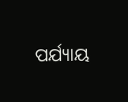ପର୍ଯ୍ୟାୟ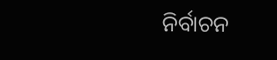ନିର୍ବାଚନ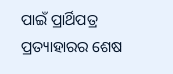ପାଇଁ ପ୍ରାର୍ଥିପତ୍ର ପ୍ରତ୍ୟାହାରର ଶେଷ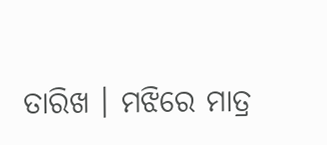ତାରିଖ । ମଝିରେ ମାତ୍ର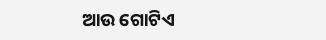ଆଉ ଗୋଟିଏ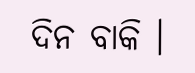ଦିନ ବାକି ।